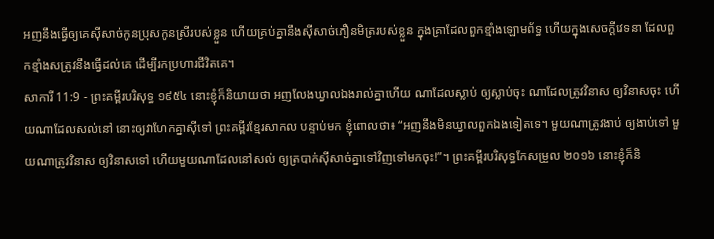អញនឹងធ្វើឲ្យគេស៊ីសាច់កូនប្រុសកូនស្រីរបស់ខ្លួន ហើយគ្រប់គ្នានឹងស៊ីសាច់ភឿនមិត្ររបស់ខ្លួន ក្នុងគ្រាដែលពួកខ្មាំងឡោមព័ទ្ធ ហើយក្នុងសេចក្ដីវេទនា ដែលពួកខ្មាំងសត្រូវនឹងធ្វើដល់គេ ដើម្បីរកប្រហារជីវិតគេ។
សាការី 11:9 - ព្រះគម្ពីរបរិសុទ្ធ ១៩៥៤ នោះខ្ញុំក៏និយាយថា អញលែងឃ្វាលឯងរាល់គ្នាហើយ ណាដែលស្លាប់ ឲ្យស្លាប់ចុះ ណាដែលត្រូវវិនាស ឲ្យវិនាសចុះ ហើយណាដែលសល់នៅ នោះឲ្យវាហែកគ្នាស៊ីទៅ ព្រះគម្ពីរខ្មែរសាកល បន្ទាប់មក ខ្ញុំពោលថា៖ “អញនឹងមិនឃ្វាលពួកឯងទៀតទេ។ មួយណាត្រូវងាប់ ឲ្យងាប់ទៅ មួយណាត្រូវវិនាស ឲ្យវិនាសទៅ ហើយមួយណាដែលនៅសល់ ឲ្យត្របាក់ស៊ីសាច់គ្នាទៅវិញទៅមកចុះ!”។ ព្រះគម្ពីរបរិសុទ្ធកែសម្រួល ២០១៦ នោះខ្ញុំក៏និ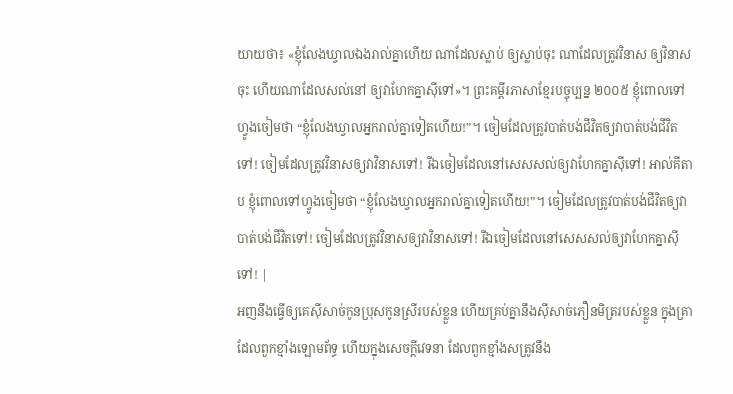យាយថា៖ «ខ្ញុំលែងឃ្វាលឯងរាល់គ្នាហើយ ណាដែលស្លាប់ ឲ្យស្លាប់ចុះ ណាដែលត្រូវវិនាស ឲ្យវិនាសចុះ ហើយណាដែលសល់នៅ ឲ្យវាហែកគ្នាស៊ីទៅ»។ ព្រះគម្ពីរភាសាខ្មែរបច្ចុប្បន្ន ២០០៥ ខ្ញុំពោលទៅហ្វូងចៀមថា “ខ្ញុំលែងឃ្វាលអ្នករាល់គ្នាទៀតហើយ!”។ ចៀមដែលត្រូវបាត់បង់ជីវិតឲ្យវាបាត់បង់ជីវិតទៅ! ចៀមដែលត្រូវវិនាសឲ្យវាវិនាសទៅ! រីឯចៀមដែលនៅសេសសល់ឲ្យវាហែកគ្នាស៊ីទៅ! អាល់គីតាប ខ្ញុំពោលទៅហ្វូងចៀមថា “ខ្ញុំលែងឃ្វាលអ្នករាល់គ្នាទៀតហើយ!”។ ចៀមដែលត្រូវបាត់បង់ជីវិតឲ្យវាបាត់បង់ជីវិតទៅ! ចៀមដែលត្រូវវិនាសឲ្យវាវិនាសទៅ! រីឯចៀមដែលនៅសេសសល់ឲ្យវាហែកគ្នាស៊ីទៅ! |
អញនឹងធ្វើឲ្យគេស៊ីសាច់កូនប្រុសកូនស្រីរបស់ខ្លួន ហើយគ្រប់គ្នានឹងស៊ីសាច់ភឿនមិត្ររបស់ខ្លួន ក្នុងគ្រាដែលពួកខ្មាំងឡោមព័ទ្ធ ហើយក្នុងសេចក្ដីវេទនា ដែលពួកខ្មាំងសត្រូវនឹង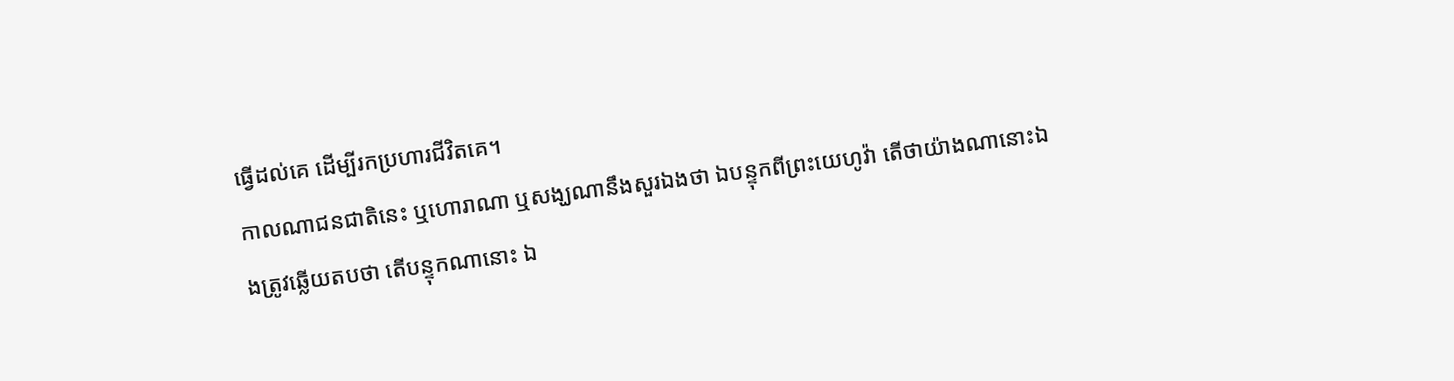ធ្វើដល់គេ ដើម្បីរកប្រហារជីវិតគេ។
កាលណាជនជាតិនេះ ឬហោរាណា ឬសង្ឃណានឹងសួរឯងថា ឯបន្ទុកពីព្រះយេហូវ៉ា តើថាយ៉ាងណានោះឯងត្រូវឆ្លើយតបថា តើបន្ទុកណានោះ ឯ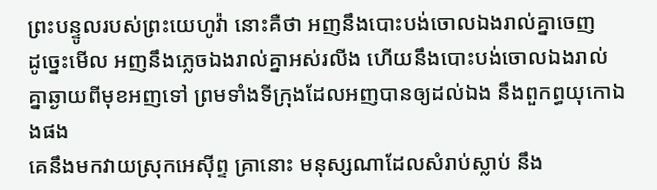ព្រះបន្ទូលរបស់ព្រះយេហូវ៉ា នោះគឺថា អញនឹងបោះបង់ចោលឯងរាល់គ្នាចេញ
ដូច្នេះមើល អញនឹងភ្លេចឯងរាល់គ្នាអស់រលីង ហើយនឹងបោះបង់ចោលឯងរាល់គ្នាឆ្ងាយពីមុខអញទៅ ព្រមទាំងទីក្រុងដែលអញបានឲ្យដល់ឯង នឹងពួកព្ធយុកោឯងផង
គេនឹងមកវាយស្រុកអេស៊ីព្ទ គ្រានោះ មនុស្សណាដែលសំរាប់ស្លាប់ នឹង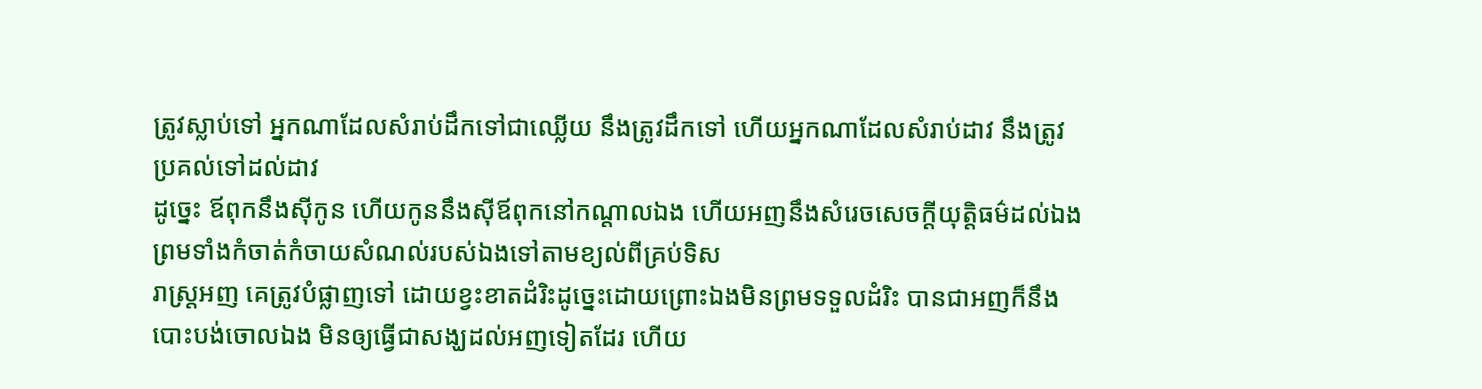ត្រូវស្លាប់ទៅ អ្នកណាដែលសំរាប់ដឹកទៅជាឈ្លើយ នឹងត្រូវដឹកទៅ ហើយអ្នកណាដែលសំរាប់ដាវ នឹងត្រូវប្រគល់ទៅដល់ដាវ
ដូច្នេះ ឪពុកនឹងស៊ីកូន ហើយកូននឹងស៊ីឪពុកនៅកណ្តាលឯង ហើយអញនឹងសំរេចសេចក្ដីយុត្តិធម៌ដល់ឯង ព្រមទាំងកំចាត់កំចាយសំណល់របស់ឯងទៅតាមខ្យល់ពីគ្រប់ទិស
រាស្ត្រអញ គេត្រូវបំផ្លាញទៅ ដោយខ្វះខាតដំរិះដូច្នេះដោយព្រោះឯងមិនព្រមទទួលដំរិះ បានជាអញក៏នឹងបោះបង់ចោលឯង មិនឲ្យធ្វើជាសង្ឃដល់អញទៀតដែរ ហើយ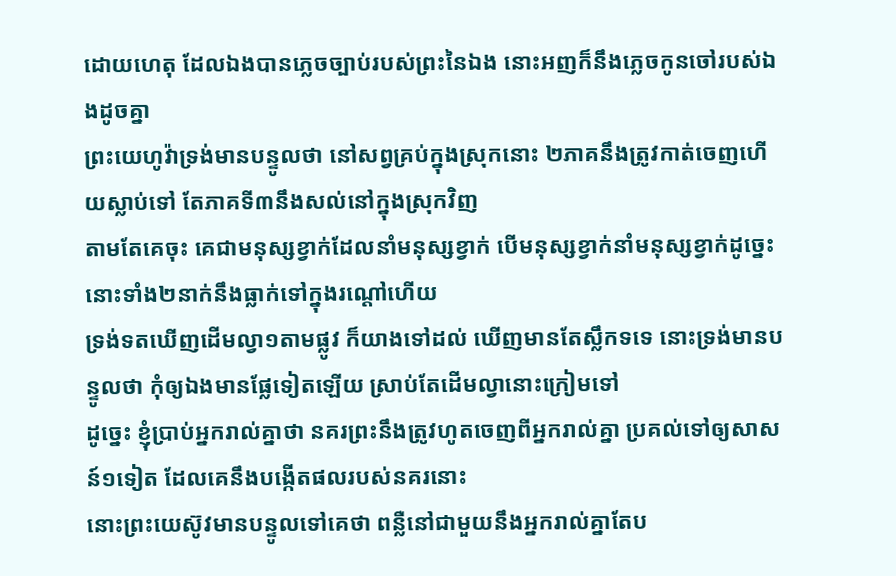ដោយហេតុ ដែលឯងបានភ្លេចច្បាប់របស់ព្រះនៃឯង នោះអញក៏នឹងភ្លេចកូនចៅរបស់ឯងដូចគ្នា
ព្រះយេហូវ៉ាទ្រង់មានបន្ទូលថា នៅសព្វគ្រប់ក្នុងស្រុកនោះ ២ភាគនឹងត្រូវកាត់ចេញហើយស្លាប់ទៅ តែភាគទី៣នឹងសល់នៅក្នុងស្រុកវិញ
តាមតែគេចុះ គេជាមនុស្សខ្វាក់ដែលនាំមនុស្សខ្វាក់ បើមនុស្សខ្វាក់នាំមនុស្សខ្វាក់ដូច្នេះ នោះទាំង២នាក់នឹងធ្លាក់ទៅក្នុងរណ្តៅហើយ
ទ្រង់ទតឃើញដើមល្វា១តាមផ្លូវ ក៏យាងទៅដល់ ឃើញមានតែស្លឹកទទេ នោះទ្រង់មានបន្ទូលថា កុំឲ្យឯងមានផ្លែទៀតឡើយ ស្រាប់តែដើមល្វានោះក្រៀមទៅ
ដូច្នេះ ខ្ញុំប្រាប់អ្នករាល់គ្នាថា នគរព្រះនឹងត្រូវហូតចេញពីអ្នករាល់គ្នា ប្រគល់ទៅឲ្យសាសន៍១ទៀត ដែលគេនឹងបង្កើតផលរបស់នគរនោះ
នោះព្រះយេស៊ូវមានបន្ទូលទៅគេថា ពន្លឺនៅជាមួយនឹងអ្នករាល់គ្នាតែប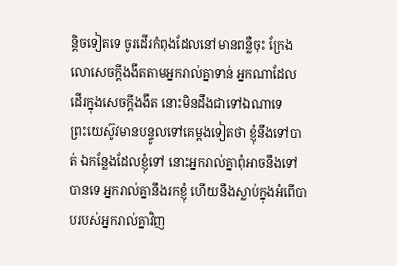ន្តិចទៀតទេ ចូរដើរកំពុងដែលនៅមានពន្លឺចុះ ក្រែងលោសេចក្ដីងងឹតតាមអ្នករាល់គ្នាទាន់ អ្នកណាដែលដើរក្នុងសេចក្ដីងងឹត នោះមិនដឹងជាទៅឯណាទេ
ព្រះយេស៊ូវមានបន្ទូលទៅគេម្តងទៀតថា ខ្ញុំនឹងទៅបាត់ ឯកន្លែងដែលខ្ញុំទៅ នោះអ្នករាល់គ្នាពុំអាចនឹងទៅបានទេ អ្នករាល់គ្នានឹងរកខ្ញុំ ហើយនឹងស្លាប់ក្នុងអំពើបាបរបស់អ្នករាល់គ្នាវិញ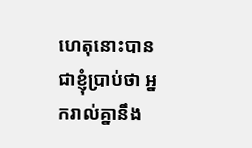ហេតុនោះបានជាខ្ញុំប្រាប់ថា អ្នករាល់គ្នានឹង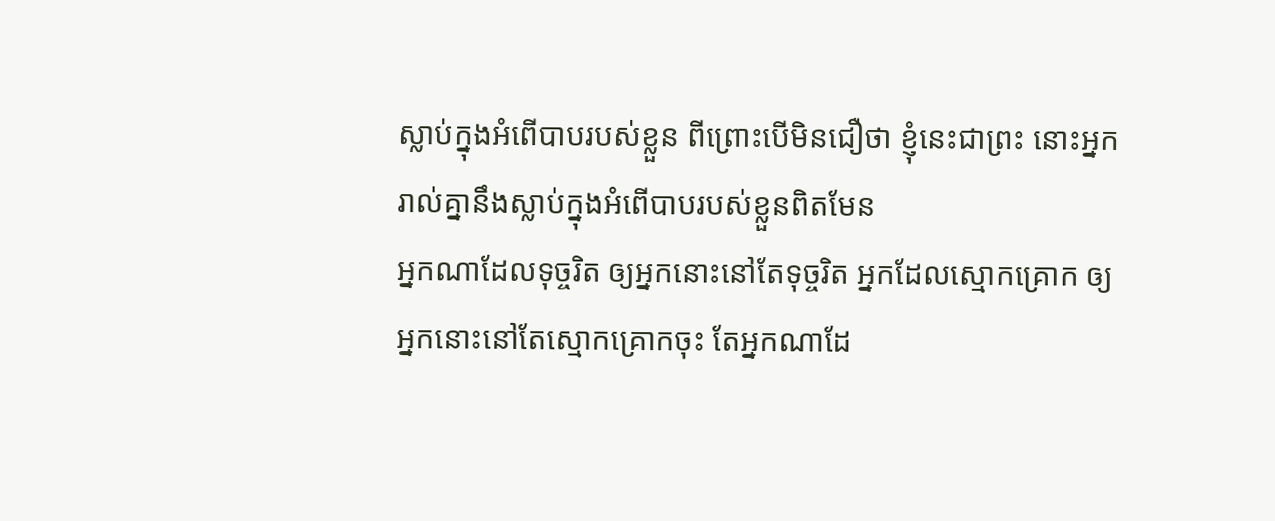ស្លាប់ក្នុងអំពើបាបរបស់ខ្លួន ពីព្រោះបើមិនជឿថា ខ្ញុំនេះជាព្រះ នោះអ្នករាល់គ្នានឹងស្លាប់ក្នុងអំពើបាបរបស់ខ្លួនពិតមែន
អ្នកណាដែលទុច្ចរិត ឲ្យអ្នកនោះនៅតែទុច្ចរិត អ្នកដែលស្មោកគ្រោក ឲ្យអ្នកនោះនៅតែស្មោកគ្រោកចុះ តែអ្នកណាដែ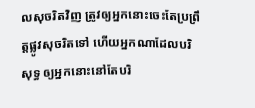លសុចរិតវិញ ត្រូវឲ្យអ្នកនោះចេះតែប្រព្រឹត្តផ្លូវសុចរិតទៅ ហើយអ្នកណាដែលបរិសុទ្ធ ឲ្យអ្នកនោះនៅតែបរិ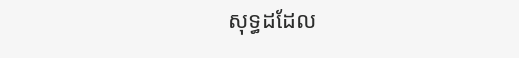សុទ្ធដដែល